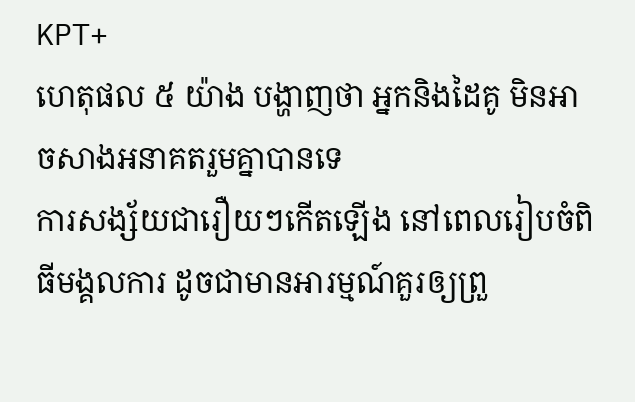KPT+
ហេតុផល ៥ យ៉ាង បង្ហាញថា អ្នកនិងដៃគូ មិនអាចសាងអនាគតរួមគ្នាបានទេ
ការសង្ស័យជារឿយៗកើតឡើង នៅពេលរៀបចំពិធីមង្គលការ ដូចជាមានអារម្មណ៍គួរឲ្យព្រួ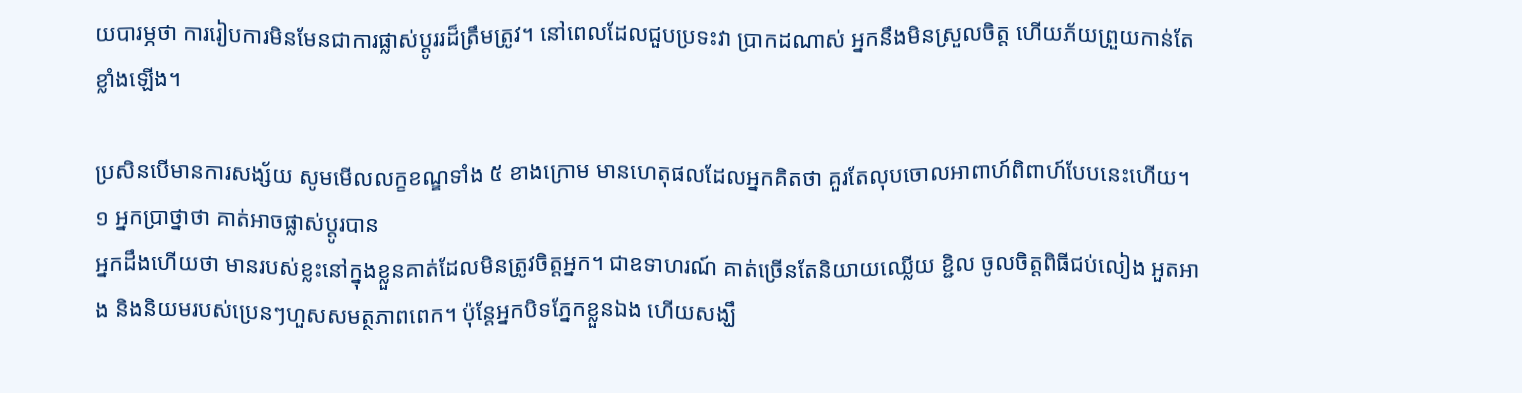យបារម្ភថា ការរៀបការមិនមែនជាការផ្លាស់ប្ដូររដ៏ត្រឹមត្រូវ។ នៅពេលដែលជួបប្រទះវា ប្រាកដណាស់ អ្នកនឹងមិនស្រួលចិត្ត ហើយភ័យព្រួយកាន់តែខ្លាំងឡើង។

ប្រសិនបើមានការសង្ស័យ សូមមើលលក្ខខណ្ឌទាំង ៥ ខាងក្រោម មានហេតុផលដែលអ្នកគិតថា គួរតែលុបចោលអាពាហ៍ពិពាហ៍បែបនេះហើយ។
១ អ្នកប្រាថ្នាថា គាត់អាចផ្លាស់ប្ដូរបាន
អ្នកដឹងហើយថា មានរបស់ខ្លះនៅក្នុងខ្លួនគាត់ដែលមិនត្រូវចិត្តអ្នក។ ជាឧទាហរណ៍ គាត់ច្រើនតែនិយាយឈ្លើយ ខ្ជិល ចូលចិត្តពិធីជប់លៀង អួតអាង និងនិយមរបស់ប្រេនៗហួសសមត្ថភាពពេក។ ប៉ុន្តែអ្នកបិទភ្នែកខ្លួនឯង ហើយសង្ឃឹ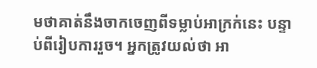មថាគាត់នឹងចាកចេញពីទម្លាប់អាក្រក់នេះ បន្ទាប់ពីរៀបការរួច។ អ្នកត្រូវយល់ថា អា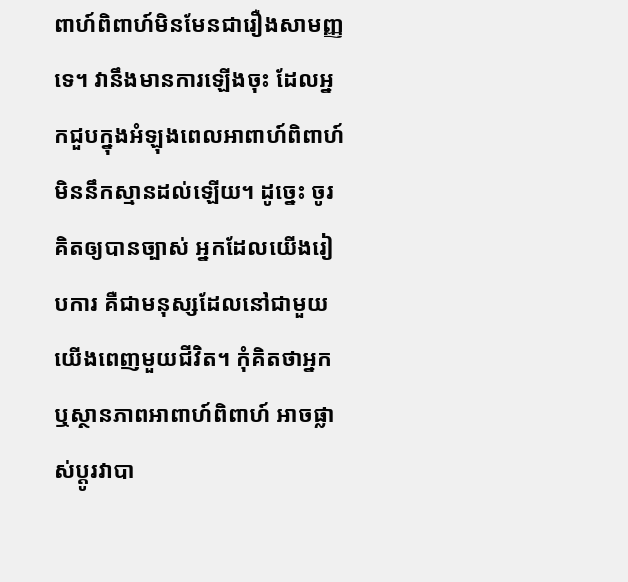ពាហ៍ពិពាហ៍មិនមែនជារឿងសាមញ្ញទេ។ វានឹងមានការឡើងចុះ ដែលអ្នកជួបក្នុងអំឡុងពេលអាពាហ៍ពិពាហ៍ មិននឹកស្មានដល់ឡើយ។ ដូច្នេះ ចូរគិតឲ្យបានច្បាស់ អ្នកដែលយើងរៀបការ គឺជាមនុស្សដែលនៅជាមួយយើងពេញមួយជីវិត។ កុំគិតថាអ្នក ឬស្ថានភាពអាពាហ៍ពិពាហ៍ អាចផ្លាស់ប្ដូរវាបា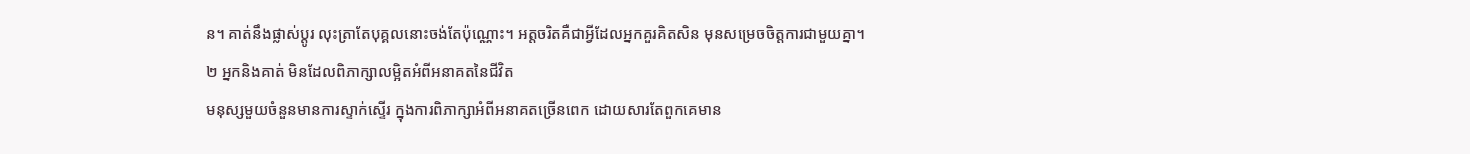ន។ គាត់នឹងផ្លាស់ប្ដូរ លុះត្រាតែបុគ្គលនោះចង់តែប៉ុណ្ណោះ។ អត្តចរិតគឺជាអ្វីដែលអ្នកគួរគិតសិន មុនសម្រេចចិត្តការជាមួយគ្នា។
២ អ្នកនិងគាត់ មិនដែលពិភាក្សាលម្អិតអំពីអនាគតនៃជីវិត
មនុស្សមួយចំនួនមានការស្ទាក់ស្ទើរ ក្នុងការពិភាក្សាអំពីអនាគតច្រើនពេក ដោយសារតែពួកគេមាន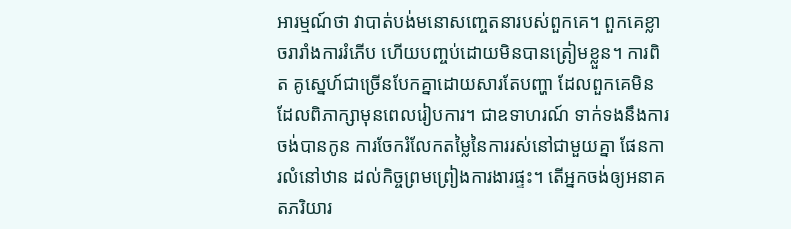អារម្មណ៍ថា វាបាត់បង់មនោសញ្ចេតនារបស់ពួកគេ។ ពួកគេខ្លាចរារាំងការរំភើប ហើយបញ្ចប់ដោយមិនបានត្រៀមខ្លួន។ ការពិត គូស្នេហ៍ជាច្រើនបែកគ្នាដោយសារតែបញ្ហា ដែលពួកគេមិនដែលពិភាក្សាមុនពេលរៀបការ។ ជាឧទាហរណ៍ ទាក់ទងនឹងការចង់បានកូន ការចែករំលែកតម្លៃនៃការរស់នៅជាមួយគ្នា ផែនការលំនៅឋាន ដល់កិច្ចព្រមព្រៀងការងារផ្ទះ។ តើអ្នកចង់ឲ្យអនាគតភរិយារ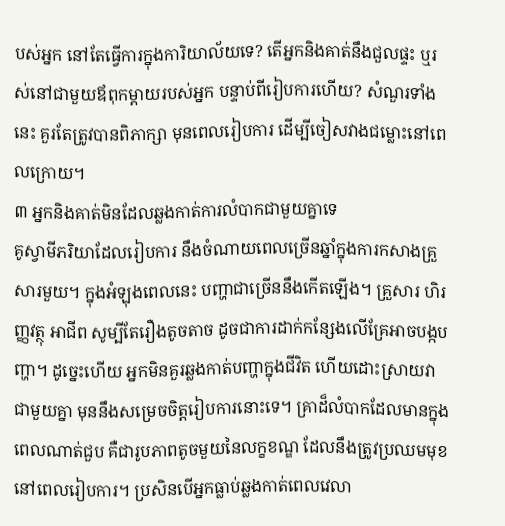បស់អ្នក នៅតែធ្វើការក្នុងការិយាល័យទេ? តើអ្នកនិងគាត់នឹងជួលផ្ទះ ឬរស់នៅជាមួយឪពុកម្ដាយរបស់អ្នក បន្ទាប់ពីរៀបការហើយ? សំណួរទាំងនេះ គួរតែត្រូវបានពិភាក្សា មុនពេលរៀបការ ដើម្បីចៀសវាងជម្លោះនៅពេលក្រោយ។
៣ អ្នកនិងគាត់មិនដែលឆ្លងកាត់ការលំបាកជាមួយគ្នាទេ
គូស្វាមីភរិយាដែលរៀបការ នឹងចំណាយពេលច្រើនឆ្នាំក្នុងការកសាងគ្រួសារមួយ។ ក្នុងអំឡុងពេលនេះ បញ្ហាជាច្រើននឹងកើតឡើង។ គ្រួសារ ហិរញ្ញវត្ថុ អាជីព សូម្បីតែរឿងតូចតាច ដូចជាការដាក់កន្សែងលើគ្រែអាចបង្កបញ្ហា។ ដូច្នេះហើយ អ្នកមិនគួរឆ្លងកាត់បញ្ហាក្នុងជីវិត ហើយដោះស្រាយវាជាមួយគ្នា មុននឹងសម្រេចចិត្តរៀបការនោះទេ។ គ្រាដ៏លំបាកដែលមានក្នុងពេលណាត់ជួប គឺជារូបភាពតូចមួយនៃលក្ខខណ្ឌ ដែលនឹងត្រូវប្រឈមមុខនៅពេលរៀបការ។ ប្រសិនបើអ្នកធ្លាប់ឆ្លងកាត់ពេលវេលា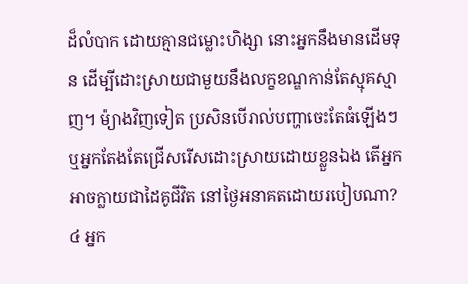ដ៏លំបាក ដោយគ្មានជម្លោះហិង្សា នោះអ្នកនឹងមានដើមទុន ដើម្បីដោះស្រាយជាមួយនឹងលក្ខខណ្ឌកាន់តែស្មុគស្មាញ។ ម៉្យាងវិញទៀត ប្រសិនបើរាល់បញ្ហាចេះតែធំឡើងៗ ឬអ្នកតែងតែជ្រើសរើសដោះស្រាយដោយខ្លួនឯង តើអ្នកអាចក្លាយជាដៃគូជីវិត នៅថ្ងៃអនាគតដោយរបៀបណា?
៤ អ្នក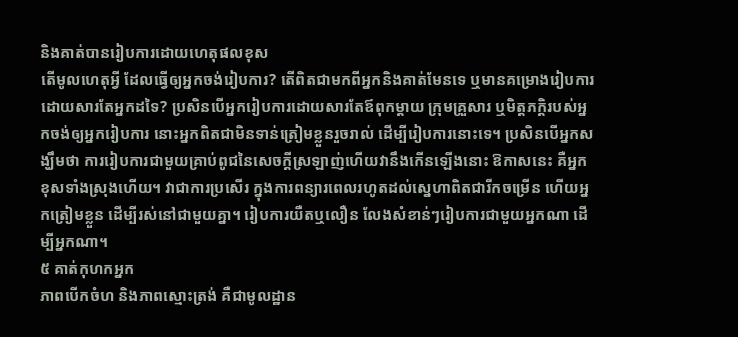និងគាត់បានរៀបការដោយហេតុផលខុស
តើមូលហេតុអ្វី ដែលធ្វើឲ្យអ្នកចង់រៀបការ? តើពិតជាមកពីអ្នកនិងគាត់មែនទេ ឬមានគម្រោងរៀបការដោយសារតែអ្នកដទៃ? ប្រសិនបើអ្នករៀបការដោយសារតែឪពុកម្តាយ ក្រុមគ្រួសារ ឬមិត្តភក្តិរបស់អ្នកចង់ឲ្យអ្នករៀបការ នោះអ្នកពិតជាមិនទាន់ត្រៀមខ្លួនរួចរាល់ ដើម្បីរៀបការនោះទេ។ ប្រសិនបើអ្នកសង្ឃឹមថា ការរៀបការជាមួយគ្រាប់ពូជនៃសេចក្តីស្រឡាញ់ហើយវានឹងកើនឡើងនោះ ឱកាសនេះ គឺអ្នកខុសទាំងស្រុងហើយ។ វាជាការប្រសើរ ក្នុងការពន្យារពេលរហូតដល់ស្នេហាពិតជារីកចម្រើន ហើយអ្នកត្រៀមខ្លួន ដើម្បីរស់នៅជាមួយគ្នា។ រៀបការយឺតឬលឿន លែងសំខាន់ៗរៀបការជាមួយអ្នកណា ដើម្បីអ្នកណា។
៥ គាត់កុហកអ្នក
ភាពបើកចំហ និងភាពស្មោះត្រង់ គឺជាមូលដ្ឋាន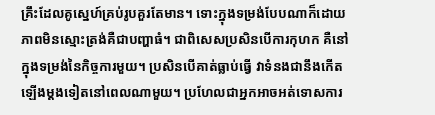គ្រឹះដែលគូស្នេហ៍គ្រប់រូបគួរតែមាន។ ទោះក្នុងទម្រង់បែបណាក៏ដោយ ភាពមិនស្មោះត្រង់គឺជាបញ្ហាធំ។ ជាពិសេសប្រសិនបើការកុហក គឺនៅក្នុងទម្រង់នៃកិច្ចការមួយ។ ប្រសិនបើគាត់ធ្លាប់ធ្វើ វាទំនងជានឹងកើតឡើងម្តងទៀតនៅពេលណាមួយ។ ប្រហែលជាអ្នកអាចអត់ទោសការ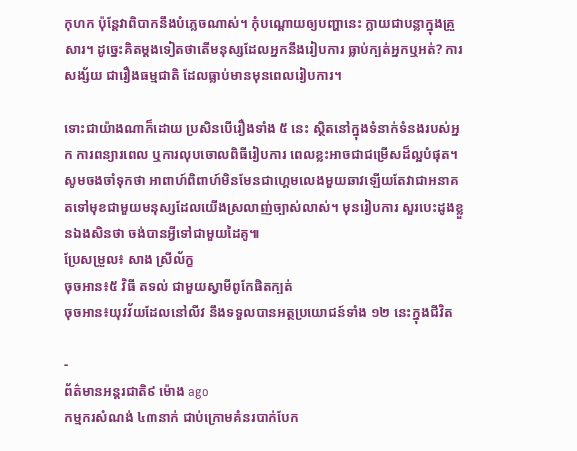កុហក ប៉ុន្តែវាពិបាកនឹងបំភ្លេចណាស់។ កុំបណ្តោយឲ្យបញ្ហានេះ ក្លាយជាបន្លាក្នុងគ្រួសារ។ ដូច្នេះគិតម្ដងទៀតថាតើមនុស្សដែលអ្នកនឹងរៀបការ ធ្លាប់ក្បត់អ្នកឬអត់? ការសង្ស័យ ជារឿងធម្មជាតិ ដែលធ្លាប់មានមុនពេលរៀបការ។

ទោះជាយ៉ាងណាក៏ដោយ ប្រសិនបើរឿងទាំង ៥ នេះ ស្ថិតនៅក្នុងទំនាក់ទំនងរបស់អ្នក ការពន្យារពេល ឬការលុបចោលពិធីរៀបការ ពេលខ្លះអាចជាជម្រើសដ៏ល្អបំផុត។ សូមចងចាំទុកថា អាពាហ៍ពិពាហ៍មិនមែនជាហ្គេមលេងមួយឆាវឡើយតែវាជាអនាគតទៅមុខជាមួយមនុស្សដែលយើងស្រលាញ់ច្បាស់លាស់។ មុនរៀបការ សួរបេះដូងខ្លួនឯងសិនថា ចង់បានអ្វីទៅជាមួយដៃគូ៕
ប្រែសម្រួល៖ សាង ស្រីល័ក្ខ
ចុចអាន៖៥ វិធី តទល់ ជាមួយស្វាមីពូកែផិតក្បត់
ចុចអាន៖យុវវ័យដែលនៅលីវ នឹងទទួលបានអត្ថប្រយោជន៍ទាំង ១២ នេះក្នុងជីវិត

-
ព័ត៌មានអន្ដរជាតិ៩ ម៉ោង ago
កម្មករសំណង់ ៤៣នាក់ ជាប់ក្រោមគំនរបាក់បែក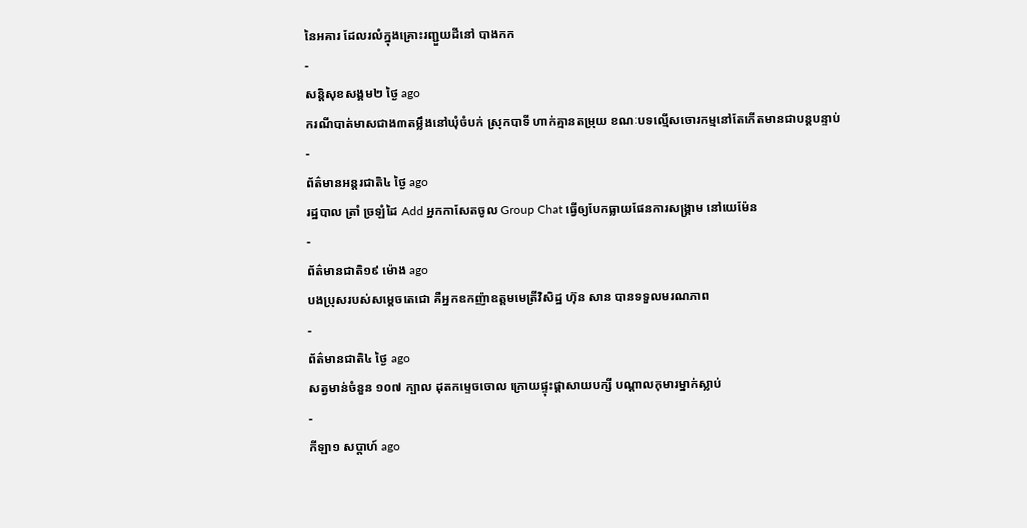នៃអគារ ដែលរលំក្នុងគ្រោះរញ្ជួយដីនៅ បាងកក
-
សន្តិសុខសង្គម២ ថ្ងៃ ago
ករណីបាត់មាសជាង៣តម្លឹងនៅឃុំចំបក់ ស្រុកបាទី ហាក់គ្មានតម្រុយ ខណៈបទល្មើសចោរកម្មនៅតែកើតមានជាបន្តបន្ទាប់
-
ព័ត៌មានអន្ដរជាតិ៤ ថ្ងៃ ago
រដ្ឋបាល ត្រាំ ច្រឡំដៃ Add អ្នកកាសែតចូល Group Chat ធ្វើឲ្យបែកធ្លាយផែនការសង្គ្រាម នៅយេម៉ែន
-
ព័ត៌មានជាតិ១៩ ម៉ោង ago
បងប្រុសរបស់សម្ដេចតេជោ គឺអ្នកឧកញ៉ាឧត្តមមេត្រីវិសិដ្ឋ ហ៊ុន សាន បានទទួលមរណភាព
-
ព័ត៌មានជាតិ៤ ថ្ងៃ ago
សត្វមាន់ចំនួន ១០៧ ក្បាល ដុតកម្ទេចចោល ក្រោយផ្ទុះផ្ដាសាយបក្សី បណ្តាលកុមារម្នាក់ស្លាប់
-
កីឡា១ សប្តាហ៍ ago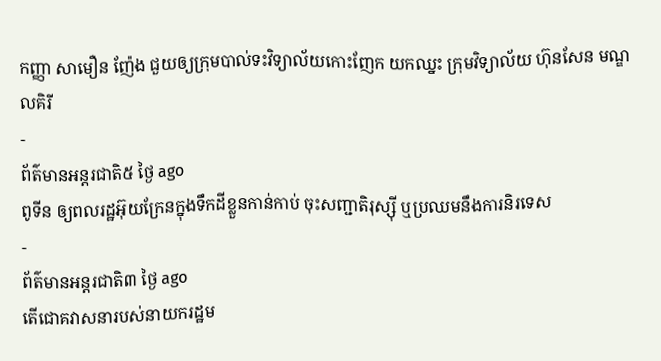កញ្ញា សាមឿន ញ៉ែង ជួយឲ្យក្រុមបាល់ទះវិទ្យាល័យកោះញែក យកឈ្នះ ក្រុមវិទ្យាល័យ ហ៊ុនសែន មណ្ឌលគិរី
-
ព័ត៌មានអន្ដរជាតិ៥ ថ្ងៃ ago
ពូទីន ឲ្យពលរដ្ឋអ៊ុយក្រែនក្នុងទឹកដីខ្លួនកាន់កាប់ ចុះសញ្ជាតិរុស្ស៊ី ឬប្រឈមនឹងការនិរទេស
-
ព័ត៌មានអន្ដរជាតិ៣ ថ្ងៃ ago
តើជោគវាសនារបស់នាយករដ្ឋម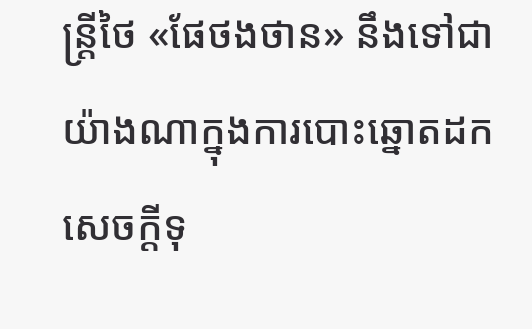ន្ត្រីថៃ «ផែថងថាន» នឹងទៅជាយ៉ាងណាក្នុងការបោះឆ្នោតដកសេចក្តីទុ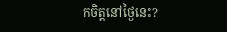កចិត្តនៅថ្ងៃនេះ?